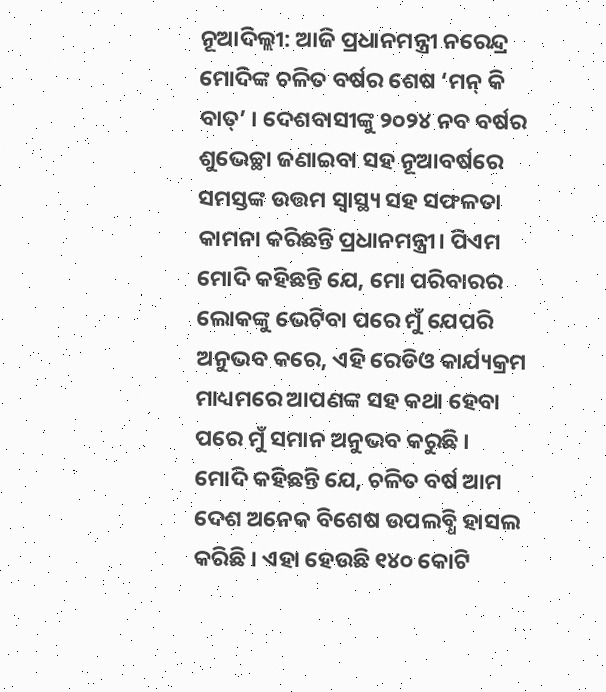ନୂଆଦିଲ୍ଲୀ: ଆଜି ପ୍ରଧାନମନ୍ତ୍ରୀ ନରେନ୍ଦ୍ର ମୋଦିଙ୍କ ଚଳିତ ବର୍ଷର ଶେଷ ‘ମନ୍ କି ବାତ୍’ । ଦେଶବାସୀଙ୍କୁ ୨୦୨୪ ନବ ବର୍ଷର ଶୁଭେଚ୍ଛା ଜଣାଇବା ସହ ନୂଆବର୍ଷରେ ସମସ୍ତଙ୍କ ଉତ୍ତମ ସ୍ୱାସ୍ଥ୍ୟ ସହ ସଫଳତା କାମନା କରିଛନ୍ତି ପ୍ରଧାନମନ୍ତ୍ରୀ। ପିଏମ ମୋଦି କହିଛନ୍ତି ଯେ, ମୋ ପରିବାରର ଲୋକଙ୍କୁ ଭେଟିବା ପରେ ମୁଁ ଯେପରି ଅନୁଭବ କରେ, ଏହି ରେଡିଓ କାର୍ଯ୍ୟକ୍ରମ ମାଧ୍ୟମରେ ଆପଣଙ୍କ ସହ କଥା ହେବା ପରେ ମୁଁ ସମାନ ଅନୁଭବ କରୁଛି ।
ମୋଦି କହିଛନ୍ତି ଯେ, ଚଳିତ ବର୍ଷ ଆମ ଦେଶ ଅନେକ ବିଶେଷ ଉପଲବ୍ଧି ହାସଲ କରିଛି । ଏହା ହେଉଛି ୧୪୦ କୋଟି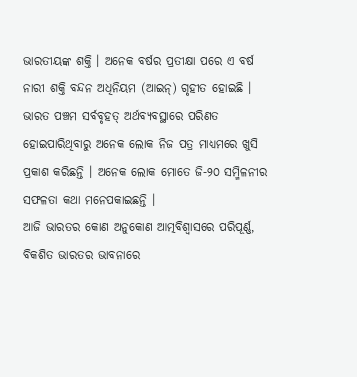ଭାରତୀୟଙ୍କ ଶକ୍ତି । ଅନେକ ବର୍ଷର ପ୍ରତୀକ୍ଷା ପରେ ଏ ବର୍ଷ ନାରୀ ଶକ୍ତି ବନ୍ଦନ ଅଧିନିୟମ (ଆଇନ୍) ଗୃହୀତ ହୋଇଛି । ଭାରତ ପଞ୍ଚମ ସର୍ବବୃହତ୍ ଅର୍ଥବ୍ୟବସ୍ଥାରେ ପରିଣତ ହୋଇପାରିଥିବାରୁ ଅନେକ ଲୋକ ନିଜ ପତ୍ର ମାଧ୍ୟମରେ ଖୁସି ପ୍ରକାଶ କରିଛନ୍ତି । ଅନେକ ଲୋକ ମୋତେ ଜି-୨୦ ସମ୍ମିଳନୀର ସଫଳତା କଥା ମନେପକାଇଛନ୍ତି ।
ଆଜି ଭାରତର କୋଣ ଅନୁକୋଣ ଆତ୍ମବିଶ୍ୱାସରେ ପରିପୂର୍ଣ୍ଣ, ବିକଶିତ ଭାରତର ଭାବନାରେ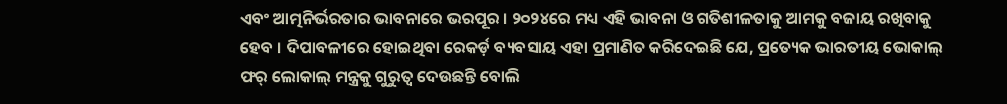ଏବଂ ଆତ୍ମନିର୍ଭରତାର ଭାବନାରେ ଭରପୂର । ୨୦୨୪ରେ ମଧ୍ୟ ଏହି ଭାବନା ଓ ଗତିଶୀଳତାକୁ ଆମକୁ ବଜାୟ ରଖିବାକୁ ହେବ । ଦିପାବଳୀରେ ହୋଇଥିବା ରେକର୍ଡ଼ ବ୍ୟବସାୟ ଏହା ପ୍ରମାଣିତ କରିଦେଇଛି ଯେ, ପ୍ରତ୍ୟେକ ଭାରତୀୟ ଭୋକାଲ୍ ଫର୍ ଲୋକାଲ୍ ମନ୍ତ୍ରକୁ ଗୁରୁତ୍ୱ ଦେଉଛନ୍ତି ବୋଲି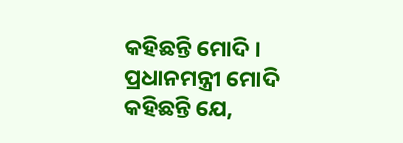କହିଛନ୍ତି ମୋଦି ।
ପ୍ରଧାନମନ୍ତ୍ରୀ ମୋଦି କହିଛନ୍ତି ଯେ,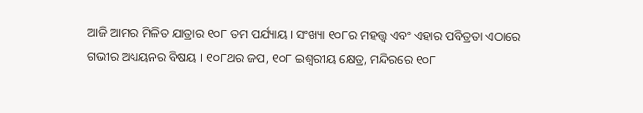ଆଜି ଆମର ମିଳିତ ଯାତ୍ରାର ୧୦୮ ତମ ପର୍ଯ୍ୟାୟ । ସଂଖ୍ୟା ୧୦୮ର ମହତ୍ତ୍ୱ ଏବଂ ଏହାର ପବିତ୍ରତା ଏଠାରେ ଗଭୀର ଅଧ୍ୟୟନର ବିଷୟ । ୧୦୮ଥର ଜପ, ୧୦୮ ଇଶ୍ୱରୀୟ କ୍ଷେତ୍ର, ମନ୍ଦିରରେ ୧୦୮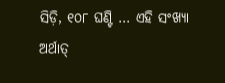ସିଡ଼ି, ୧୦୮ ଘଣ୍ଟି … ଏହି ସଂଖ୍ୟା ଅର୍ଥାତ୍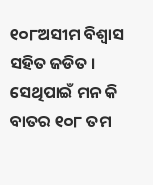୧୦୮ଅସୀମ ବିଶ୍ୱାସ ସହିତ ଜଡିତ । ସେଥିପାଇଁ ମନ କି ବାତର ୧୦୮ ତମ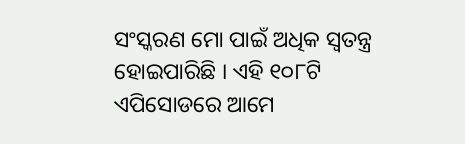ସଂସ୍କରଣ ମୋ ପାଇଁ ଅଧିକ ସ୍ୱତନ୍ତ୍ର ହୋଇପାରିଛି । ଏହି ୧୦୮ଟି ଏପିସୋଡରେ ଆମେ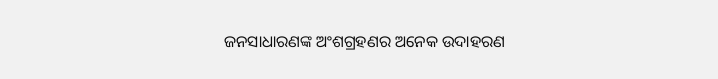ଜନସାଧାରଣଙ୍କ ଅଂଶଗ୍ରହଣର ଅନେକ ଉଦାହରଣ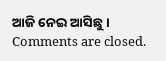ଆଜି ନେଇ ଆସିଛୁ ।
Comments are closed.